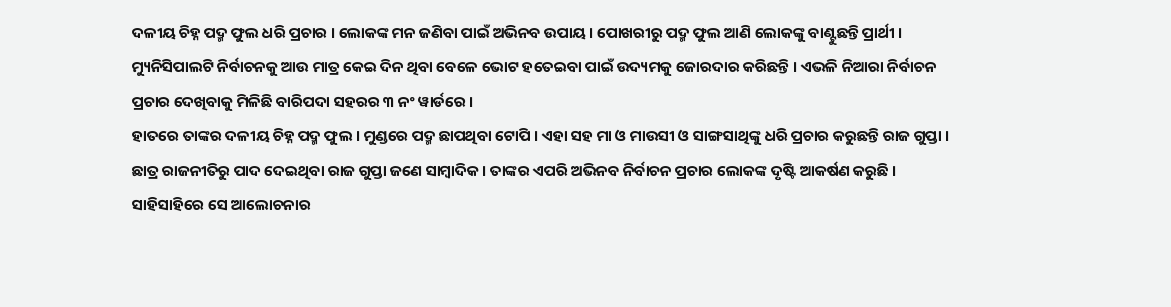ଦଳୀୟ ଚିହ୍ନ ପଦ୍ମ ଫୁଲ ଧରି ପ୍ରଚାର । ଲୋକଙ୍କ ମନ ଜଣିବା ପାଇଁ ଅଭିନବ ଉପାୟ । ପୋଖରୀରୁ ପଦ୍ମ ଫୁଲ ଆଣି ଲୋକଙ୍କୁ ବାଣ୍ଟୁଛନ୍ତି ପ୍ରାର୍ଥୀ । ମ୍ୟୁନିସିପାଲଟି ନିର୍ବାଚନକୁ ଆଉ ମାତ୍ର କେଇ ଦିନ ଥିବା ବେଳେ ଭୋଟ ହତେଇବା ପାଇଁ ଉଦ୍ୟମକୁ ଜୋରଦାର କରିଛନ୍ତି । ଏଭଳି ନିଆରା ନିର୍ବାଚନ ପ୍ରଚାର ଦେଖିବାକୁ ମିଳିଛି ବାରିପଦା ସହରର ୩ ନଂ ୱାର୍ଡରେ ।
ହାତରେ ତାଙ୍କର ଦଳୀୟ ଚିହ୍ନ ପଦ୍ମ ଫୁଲ । ମୁଣ୍ଡରେ ପଦ୍ମ ଛାପଥିବା ଟୋପି । ଏହା ସହ ମା ଓ ମାଉସୀ ଓ ସାଙ୍ଗସାଥିଙ୍କୁ ଧରି ପ୍ରଚାର କରୁଛନ୍ତି ରାଜ ଗୁପ୍ତା । ଛାତ୍ର ରାଜନୀତିରୁ ପାଦ ଦେଇଥିବା ରାଜ ଗୁପ୍ତା ଜଣେ ସାମ୍ବାଦିକ । ତାଙ୍କର ଏପରି ଅଭିନବ ନିର୍ବାଚନ ପ୍ରଚାର ଲୋକଙ୍କ ଦୃଷ୍ଟି ଆକର୍ଷଣ କରୁଛି । ସାହିସାହିରେ ସେ ଆଲୋଚନାର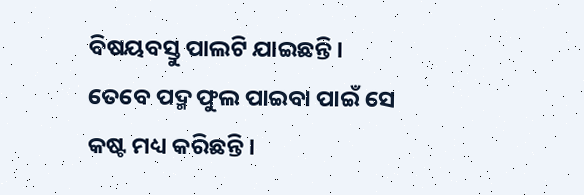ବିଷୟବସ୍ତୁ ପାଲଟି ଯାଇଛନ୍ତି ।
ତେବେ ପଦ୍ମ ଫୁଲ ପାଇବା ପାଇଁ ସେ କଷ୍ଟ ମଧ୍ୟ କରିଛନ୍ତି ।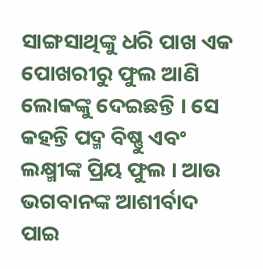ସାଙ୍ଗସାଥିଙ୍କୁ ଧରି ପାଖ ଏକ ପୋଖରୀରୁ ଫୁଲ ଆଣି ଲୋକଙ୍କୁ ଦେଇଛନ୍ତି । ସେ କହନ୍ତି ପଦ୍ମ ବିଷ୍ଣୁ ଏବଂ ଲକ୍ଷ୍ମୀଙ୍କ ପ୍ରିୟ ଫୁଲ । ଆଉ ଭଗବାନଙ୍କ ଆଶୀର୍ବାଦ ପାଇ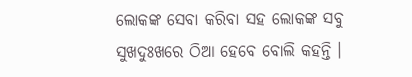ଲୋକଙ୍କ ସେବା କରିବା ସହ ଲୋକଙ୍କ ସବୁ ସୁଖଦୁଃଖରେ ଠିଆ ହେବେ ବୋଲି କହନ୍ତି ।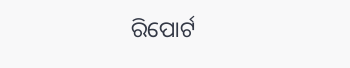ରିପୋର୍ଟ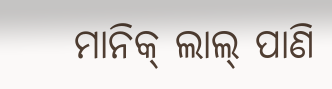ମାନିକ୍ ଲାଲ୍ ପାଣି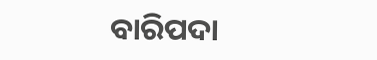ବାରିପଦା